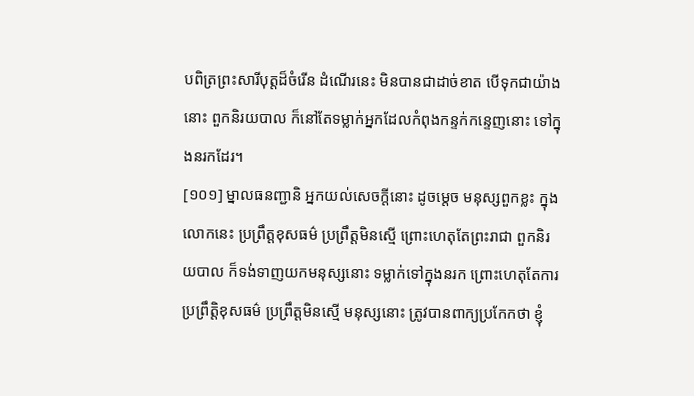បពិត្រព្រះសារីបុត្តដ៏ចំរើន ដំណើរនេះ មិនបានជាដាច់ខាត បើទុកជាយ៉ាងនោះ ពួកនិរយបាល ក៏នៅតែទម្លាក់អ្នកដែលកំពុងកន្ទក់កន្ទេញនោះ ទៅក្នុងនរកដែរ។
[១០១] ម្នាលធនញ្ជានិ អ្នកយល់សេចក្តីនោះ ដូចម្តេច មនុស្សពួកខ្លះ ក្នុងលោកនេះ ប្រព្រឹត្តខុសធម៌ ប្រព្រឹត្តមិនស្មើ ព្រោះហេតុតែព្រះរាជា ពួកនិរយបាល ក៏ទង់ទាញយកមនុស្សនោះ ទម្លាក់ទៅក្នុងនរក ព្រោះហេតុតែការប្រព្រឹត្តិខុសធម៌ ប្រព្រឹត្តមិនស្មើ មនុស្សនោះ ត្រូវបានពាក្យប្រកែកថា ខ្ញុំ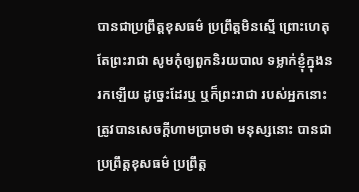បានជាប្រព្រឹត្តខុសធម៌ ប្រព្រឹត្តមិនស្មើ ព្រោះហេតុតែព្រះរាជា សូមកុំឲ្យពួកនិរយបាល ទម្លាក់ខ្ញុំក្នុងនរកឡើយ ដូច្នេះដែរឬ ឬក៏ព្រះរាជា របស់អ្នកនោះ ត្រូវបានសេចក្តីហាមប្រាមថា មនុស្សនោះ បានជាប្រព្រឹត្តខុសធម៌ ប្រព្រឹត្ត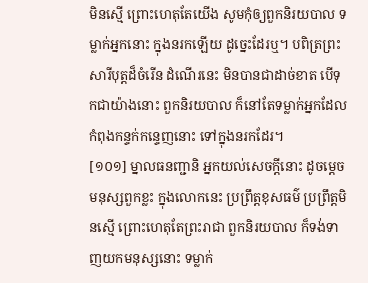មិនស្មើ ព្រោះហេតុតែយើង សូមកុំឲ្យពួកនិរយបាល ទម្លាក់អ្នកនោះ ក្នុងនរកឡើយ ដូច្នេះដែរឬ។ បពិត្រព្រះសារីបុត្តដ៏ចំរើន ដំណើរនេះ មិនបានជាដាច់ខាត បើទុកជាយ៉ាងនោះ ពួកនិរយបាល ក៏នៅតែទម្លាក់អ្នកដែលកំពុងកន្ទក់កន្ទេញនោះ ទៅក្នុងនរកដែរ។
[១០១] ម្នាលធនញ្ជានិ អ្នកយល់សេចក្តីនោះ ដូចម្តេច មនុស្សពួកខ្លះ ក្នុងលោកនេះ ប្រព្រឹត្តខុសធម៌ ប្រព្រឹត្តមិនស្មើ ព្រោះហេតុតែព្រះរាជា ពួកនិរយបាល ក៏ទង់ទាញយកមនុស្សនោះ ទម្លាក់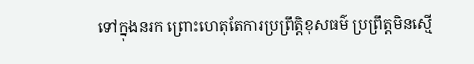ទៅក្នុងនរក ព្រោះហេតុតែការប្រព្រឹត្តិខុសធម៌ ប្រព្រឹត្តមិនស្មើ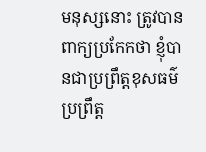មនុស្សនោះ ត្រូវបានពាក្យប្រកែកថា ខ្ញុំបានជាប្រព្រឹត្តខុសធម៌ ប្រព្រឹត្ត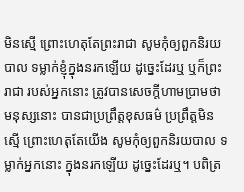មិនស្មើ ព្រោះហេតុតែព្រះរាជា សូមកុំឲ្យពួកនិរយបាល ទម្លាក់ខ្ញុំក្នុងនរកឡើយ ដូច្នេះដែរឬ ឬក៏ព្រះរាជា របស់អ្នកនោះ ត្រូវបានសេចក្តីហាមប្រាមថា មនុស្សនោះ បានជាប្រព្រឹត្តខុសធម៌ ប្រព្រឹត្តមិនស្មើ ព្រោះហេតុតែយើង សូមកុំឲ្យពួកនិរយបាល ទម្លាក់អ្នកនោះ ក្នុងនរកឡើយ ដូច្នេះដែរឬ។ បពិត្រ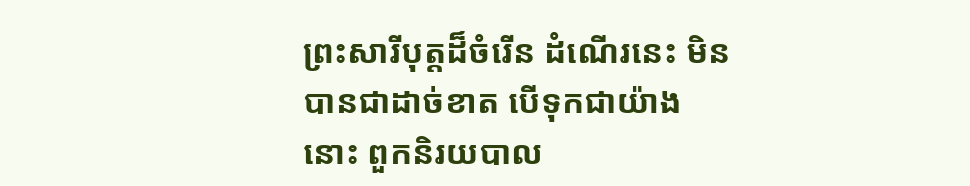ព្រះសារីបុត្តដ៏ចំរើន ដំណើរនេះ មិនបានជាដាច់ខាត បើទុកជាយ៉ាងនោះ ពួកនិរយបាល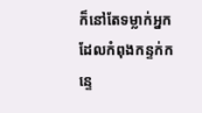ក៏នៅតែទម្លាក់អ្នកដែលកំពុងកន្ទក់កន្ទេ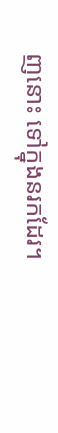ញនោះ ទៅក្នុងនរកដែរ។